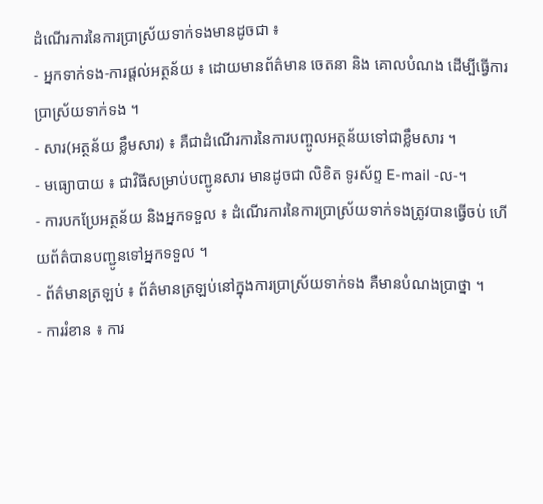ដំណើរការនៃការប្រាស្រ័យទាក់ទងមានដូចជា ៖
- អ្នកទាក់ទង-ការផ្តល់អត្ថន័យ ៖ ដោយមានព័ត៌មាន ចេតនា និង គោលបំណង ដើម្បីធ្វើការប្រាស្រ័យទាក់ទង ។
- សារ(អត្ថន័យ ខ្លឹមសារ) ៖ គឺជាដំណើរការនៃការបញ្ចូលអត្ថន័យទៅជាខ្លឹមសារ ។
- មធ្យោបាយ ៖ ជាវិធីសម្រាប់បញ្ជូនសារ មានដូចជា លិខិត ទូរស័ព្ទ E-mail -ល-។
- ការបកប្រែអត្ថន័យ និងអ្នកទទួល ៖ ដំណើរការនៃការប្រាស្រ័យទាក់ទងត្រូវបានធ្វើចប់ ហើយព័ត៌បានបញ្ជូនទៅអ្នកទទួល ។
- ព័ត៌មានត្រឡប់ ៖ ព័ត៌មានត្រឡប់នៅក្នុងការប្រាស្រ័យទាក់ទង គឺមានបំណងប្រាថ្នា ។
- ការរំខាន ៖ ការ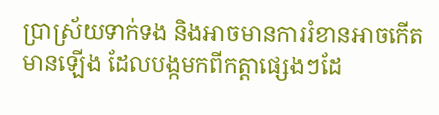ប្រាស្រ័យទាក់ទង និងអាចមានការរំខានអាចកើតមានឡើង ដែលបង្កមកពីកត្តាផ្សេងៗដែ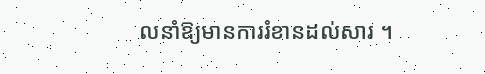លនាំឱ្យមានការរំខានដល់សារ ។